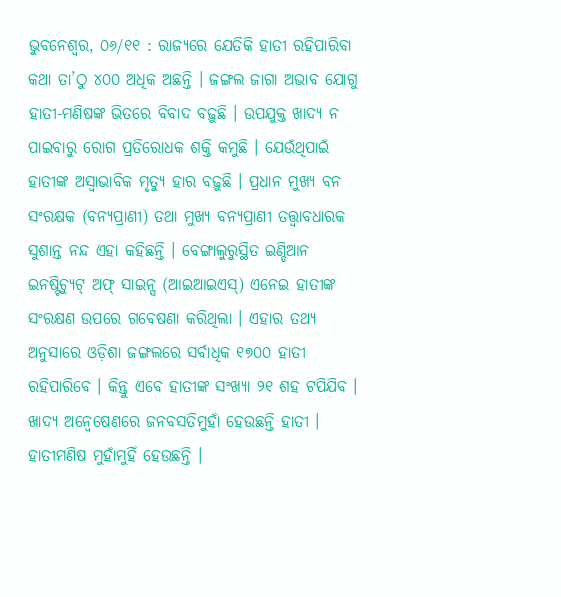ଭୁବନେଶ୍ୱର, ୦୬/୧୧ : ରାଜ୍ୟରେ ଯେତିକି ହାତୀ ରହିପାରିବା କଥା ତା’ଠୁ ୪୦୦ ଅଧିକ ଅଛନ୍ତି । ଜଙ୍ଗଲ ଜାଗା ଅଭାବ ଯୋଗୁ ହାତୀ-ମଣିଷଙ୍କ ଭିତରେ ବିବାଦ ବଢ଼ୁଛି । ଉପଯୁକ୍ତ ଖାଦ୍ୟ ନ ପାଇବାରୁ ରୋଗ ପ୍ରତିରୋଧକ ଶକ୍ତି କମୁଛି । ଯେଉଁଥିପାଇଁ ହାତୀଙ୍କ ଅସ୍ୱାଭାବିକ ମୃତ୍ୟୁ ହାର ବଢ଼ୁଛି । ପ୍ରଧାନ ମୁଖ୍ୟ ବନ ସଂରକ୍ଷକ (ବନ୍ୟପ୍ରାଣୀ) ତଥା ମୁଖ୍ୟ ବନ୍ୟପ୍ରାଣୀ ତତ୍ତ୍ୱାବଧାରକ ସୁଶାନ୍ତ ନନ୍ଦ ଏହା କହିଛନ୍ତି । ବେଙ୍ଗାଲୁରୁସ୍ଥିତ ଇଣ୍ଡିଆନ ଇନଷ୍ଟିଚ୍ୟୁଟ୍ ଅଫ୍ ସାଇନ୍ସ (ଆଇଆଇଏସ୍) ଏନେଇ ହାତୀଙ୍କ ସଂରକ୍ଷଣ ଉପରେ ଗବେଷଣା କରିଥିଲା । ଏହାର ତଥ୍ୟ ଅନୁସାରେ ଓଡ଼ିଶା ଜଙ୍ଗଲରେ ସର୍ବାଧିକ ୧୭୦୦ ହାତୀ ରହିପାରିବେ । କିନ୍ତୁ ଏବେ ହାତୀଙ୍କ ସଂଖ୍ୟା ୨୧ ଶହ ଟପିଯିବ ।
ଖାଦ୍ୟ ଅନ୍ୱେଷେଣରେ ଜନବସତିମୁହାଁ ହେଉଛନ୍ତି ହାତୀ । ହାତୀମଣିଷ ମୁହାଁମୁହିଁ ହେଉଛନ୍ତି ।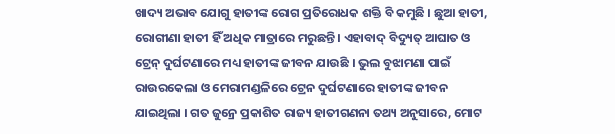ଖାଦ୍ୟ ଅଭାବ ଯୋଗୁ ହାତୀଙ୍କ ରୋଗ ପ୍ରତିରୋଧକ ଶକ୍ତି ବି କମୁଛି । ଛୁଆ ହାତୀ, ରୋଗୀଣା ହାତୀ ହିଁ ଅଧିକ ମାତ୍ରାରେ ମରୁଛନ୍ତି । ଏହାବାଦ୍ ବିଦ୍ୟୁତ୍ ଆଘାତ ଓ ଟ୍ରେନ୍ ଦୁର୍ଘଟଣାରେ ମଧ୍ୟ ହାତୀଙ୍କ ଜୀବନ ଯାଉଛି । ଭୁଲ ବୁଝାମଣା ପାଇଁ ରାଉରକେଲା ଓ ମେରାମଣ୍ଡଳିରେ ଟ୍ରେନ ଦୁର୍ଘଟଣାରେ ହାତୀଙ୍କ ଜୀବନ ଯାଇଥିଲା । ଗତ ଜୁନ୍ରେ ପ୍ରକାଶିତ ରାଜ୍ୟ ହାତୀଗଣନା ତଥ୍ୟ ଅନୁସାରେ, ମୋଟ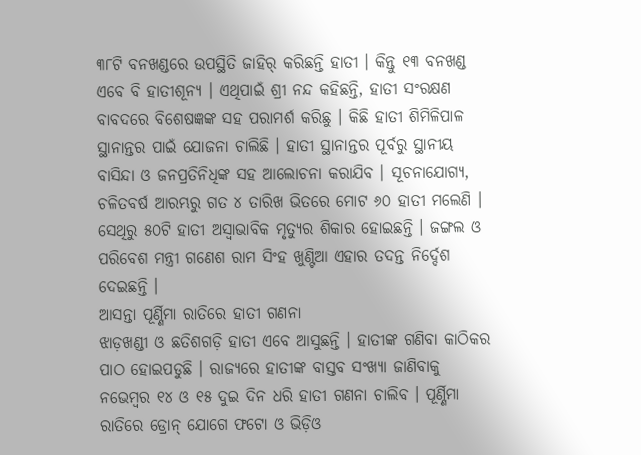୩୮ଟି ବନଖଣ୍ଡରେ ଉପସ୍ଥିତି ଜାହିର୍ କରିଛନ୍ତି ହାତୀ । କିନ୍ତୁ ୧୩ ବନଖଣ୍ଡ ଏବେ ବି ହାତୀଶୂନ୍ୟ । ଏଥିପାଇଁ ଶ୍ରୀ ନନ୍ଦ କହିଛନ୍ତି, ହାତୀ ସଂରକ୍ଷଣ ବାବଦରେ ବିଶେଷଜ୍ଞଙ୍କ ସହ ପରାମର୍ଶ କରିଛୁ । କିଛି ହାତୀ ଶିମିଳିପାଳ ସ୍ଥାନାନ୍ତର ପାଇଁ ଯୋଜନା ଚାଲିଛି । ହାତୀ ସ୍ଥାନାନ୍ତର ପୂର୍ବରୁ ସ୍ଥାନୀୟ ବାସିନ୍ଦା ଓ ଜନପ୍ରତିନିଧିଙ୍କ ସହ ଆଲୋଚନା କରାଯିବ । ସୂଚନାଯୋଗ୍ୟ, ଚଳିତବର୍ଷ ଆରମ୍ଭରୁ ଗତ ୪ ତାରିଖ ଭିତରେ ମୋଟ ୬୦ ହାତୀ ମଲେଣି । ସେଥିରୁ ୫୦ଟି ହାତୀ ଅସ୍ୱାଭାବିକ ମୃତ୍ୟୁର ଶିକାର ହୋଇଛନ୍ତି । ଜଙ୍ଗଲ ଓ ପରିବେଶ ମନ୍ତ୍ରୀ ଗଣେଶ ରାମ ସିଂହ ଖୁଣ୍ଟିଆ ଏହାର ତଦନ୍ତ ନିର୍ଦ୍ଦେଶ ଦେଇଛନ୍ତି ।
ଆସନ୍ତା ପୂର୍ଣ୍ଣିମା ରାତିରେ ହାତୀ ଗଣନା
ଝାଡ଼ଖଣ୍ଡୀ ଓ ଛତିଶଗଡ଼ି ହାତୀ ଏବେ ଆସୁଛନ୍ତି । ହାତୀଙ୍କ ଗଣିବା କାଠିକର ପାଠ ହୋଇପଡୁଛି । ରାଜ୍ୟରେ ହାତୀଙ୍କ ବାସ୍ତବ ସଂଖ୍ୟା ଜାଣିବାକୁ ନଭେମ୍ବର ୧୪ ଓ ୧୫ ଦୁଇ ଦିନ ଧରି ହାତୀ ଗଣନା ଚାଲିବ । ପୂର୍ଣ୍ଣିମା ରାତିରେ ଡ୍ରୋନ୍ ଯୋଗେ ଫଟୋ ଓ ଭିଡ଼ିଓ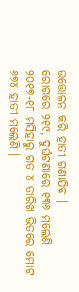ଉତ୍ତୋଳନ କରି ହାତୀ ଗଣାଯିବ ।
ରୋଗରେ ୨୧୯, ଦୁର୍ଘଟଣାରେ ୧୩୬ ମଲେଣି
୨୦୧୭-୧୮ ମସିହାରୁ ଗତ ୪ ତାରିଖ ଭିତରେ ମୋଟ ୬୭୪ ହାତୀ ମଲେଣି ।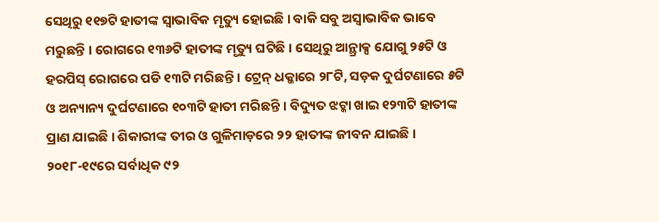ସେଥିରୁ ୧୧୭ଟି ହାତୀଙ୍କ ସ୍ୱାଭାବିକ ମୃତ୍ୟୁ ହୋଇଛି । ବାକି ସବୁ ଅସ୍ୱାଭାବିକ ଭାବେ ମରୁଛନ୍ତି । ରୋଗରେ ୧୩୬ଟି ହାତୀଙ୍କ ମୃତ୍ୟୁ ଘଟିଛି । ସେଥିରୁ ଆନ୍ଥ୍ରାକ୍ସ ଯୋଗୁ ୨୫ଟି ଓ ହରପିସ୍ ରୋଗରେ ପଡି ୧୩ଟି ମରିଛନ୍ତି । ଟ୍ରେନ୍ ଧକ୍କାରେ ୨୮ଟି, ସଡ଼କ ଦୁର୍ଘଟଣାରେ ୫ଟି ଓ ଅନ୍ୟାନ୍ୟ ଦୁର୍ଘଟଣାରେ ୧୦୩ଟି ହାତୀ ମରିଛନ୍ତି । ବିଦ୍ୟୁତ ଝଟ୍କା ଖାଇ ୧୨୩ଟି ହାତୀଙ୍କ ପ୍ରାଣ ଯାଇଛି । ଶିକାରୀଙ୍କ ତୀର ଓ ଗୁଳିମାଡ଼ରେ ୨୨ ହାତୀଙ୍କ ଜୀବନ ଯାଇଛି । ୨୦୧୮-୧୯ରେ ସର୍ବାଧିକ ୯୨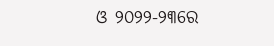ଓ ୨୦୨୨-୨୩ରେ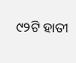୯୨ଟି ହାତୀ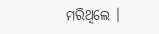ମରିଥିଲେ ।